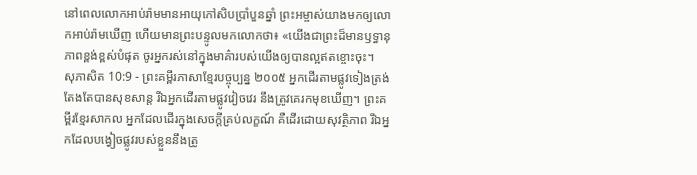នៅពេលលោកអាប់រ៉ាមមានអាយុកៅសិបប្រាំបួនឆ្នាំ ព្រះអម្ចាស់យាងមកឲ្យលោកអាប់រ៉ាមឃើញ ហើយមានព្រះបន្ទូលមកលោកថា៖ «យើងជាព្រះដ៏មានឫទ្ធានុភាពខ្ពង់ខ្ពស់បំផុត ចូរអ្នករស់នៅក្នុងមាគ៌ារបស់យើងឲ្យបានល្អឥតខ្ចោះចុះ។
សុភាសិត 10:9 - ព្រះគម្ពីរភាសាខ្មែរបច្ចុប្បន្ន ២០០៥ អ្នកដើរតាមផ្លូវទៀងត្រង់តែងតែបានសុខសាន្ត រីឯអ្នកដើរតាមផ្លូវវៀចវេរ នឹងត្រូវគេរកមុខឃើញ។ ព្រះគម្ពីរខ្មែរសាកល អ្នកដែលដើរក្នុងសេចក្ដីគ្រប់លក្ខណ៍ គឺដើរដោយសុវត្ថិភាព រីឯអ្នកដែលបង្វៀចផ្លូវរបស់ខ្លួននឹងត្រូ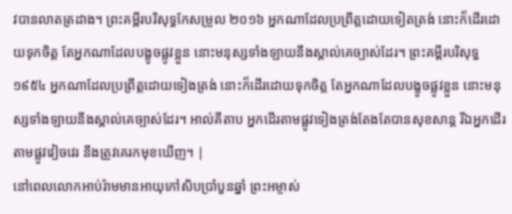វបានលាតត្រដាង។ ព្រះគម្ពីរបរិសុទ្ធកែសម្រួល ២០១៦ អ្នកណាដែលប្រព្រឹត្តដោយទៀតត្រង់ នោះក៏ដើរដោយទុកចិត្ត តែអ្នកណាដែលបង្ខូចផ្លូវខ្លួន នោះមនុស្សទាំងឡាយនឹងស្គាល់គេច្បាស់ដែរ។ ព្រះគម្ពីរបរិសុទ្ធ ១៩៥៤ អ្នកណាដែលប្រព្រឹត្តដោយទៀងត្រង់ នោះក៏ដើរដោយទុកចិត្ត តែអ្នកណាដែលបង្ខូចផ្លូវខ្លួន នោះមនុស្សទាំងឡាយនឹងស្គាល់គេច្បាស់ដែរ។ អាល់គីតាប អ្នកដើរតាមផ្លូវទៀងត្រង់តែងតែបានសុខសាន្ត រីឯអ្នកដើរតាមផ្លូវវៀចវេរ នឹងត្រូវគេរកមុខឃើញ។ |
នៅពេលលោកអាប់រ៉ាមមានអាយុកៅសិបប្រាំបួនឆ្នាំ ព្រះអម្ចាស់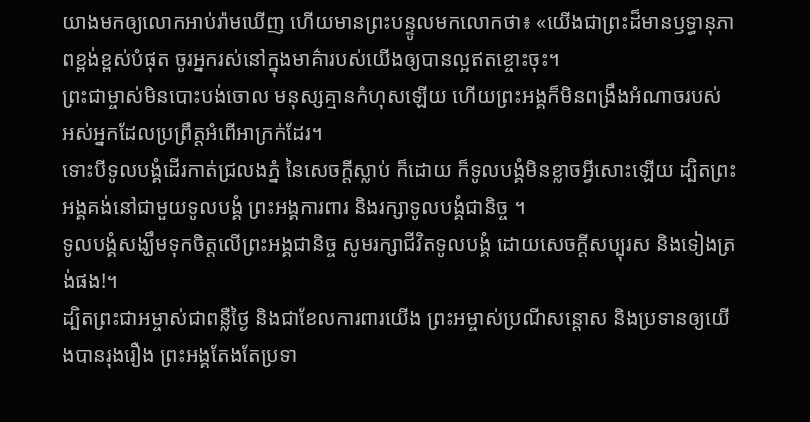យាងមកឲ្យលោកអាប់រ៉ាមឃើញ ហើយមានព្រះបន្ទូលមកលោកថា៖ «យើងជាព្រះដ៏មានឫទ្ធានុភាពខ្ពង់ខ្ពស់បំផុត ចូរអ្នករស់នៅក្នុងមាគ៌ារបស់យើងឲ្យបានល្អឥតខ្ចោះចុះ។
ព្រះជាម្ចាស់មិនបោះបង់ចោល មនុស្សគ្មានកំហុសឡើយ ហើយព្រះអង្គក៏មិនពង្រឹងអំណាចរបស់ អស់អ្នកដែលប្រព្រឹត្តអំពើអាក្រក់ដែរ។
ទោះបីទូលបង្គំដើរកាត់ជ្រលងភ្នំ នៃសេចក្ដីស្លាប់ ក៏ដោយ ក៏ទូលបង្គំមិនខ្លាចអ្វីសោះឡើយ ដ្បិតព្រះអង្គគង់នៅជាមួយទូលបង្គំ ព្រះអង្គការពារ និងរក្សាទូលបង្គំជានិច្ច ។
ទូលបង្គំសង្ឃឹមទុកចិត្តលើព្រះអង្គជានិច្ច សូមរក្សាជីវិតទូលបង្គំ ដោយសេចក្ដីសប្បុរស និងទៀងត្រង់ផង!។
ដ្បិតព្រះជាអម្ចាស់ជាពន្លឺថ្ងៃ និងជាខែលការពារយើង ព្រះអម្ចាស់ប្រណីសន្ដោស និងប្រទានឲ្យយើងបានរុងរឿង ព្រះអង្គតែងតែប្រទា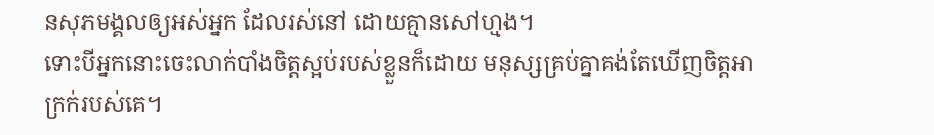នសុភមង្គលឲ្យអស់អ្នក ដែលរស់នៅ ដោយគ្មានសៅហ្មង។
ទោះបីអ្នកនោះចេះលាក់បាំងចិត្តស្អប់របស់ខ្លួនក៏ដោយ មនុស្សគ្រប់គ្នាគង់តែឃើញចិត្តអាក្រក់របស់គេ។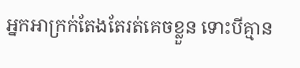អ្នកអាក្រក់តែងតែរត់គេចខ្លួន ទោះបីគ្មាន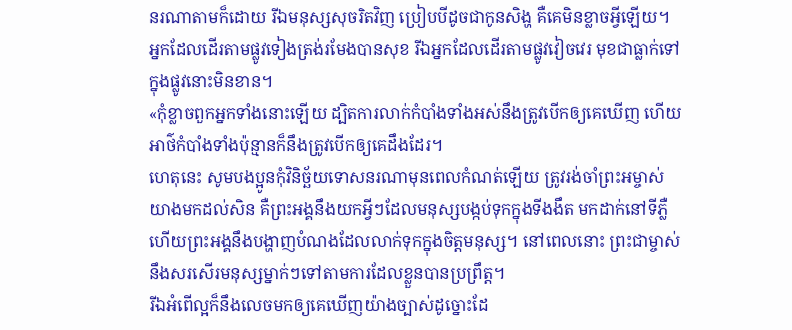នរណាតាមក៏ដោយ រីឯមនុស្សសុចរិតវិញ ប្រៀបបីដូចជាកូនសិង្ហ គឺគេមិនខ្លាចអ្វីឡើយ។
អ្នកដែលដើរតាមផ្លូវទៀងត្រង់រមែងបានសុខ រីឯអ្នកដែលដើរតាមផ្លូវវៀចវេរ មុខជាធ្លាក់ទៅក្នុងផ្លូវនោះមិនខាន។
«កុំខ្លាចពួកអ្នកទាំងនោះឡើយ ដ្បិតការលាក់កំបាំងទាំងអស់នឹងត្រូវបើកឲ្យគេឃើញ ហើយអាថ៌កំបាំងទាំងប៉ុន្មានក៏នឹងត្រូវបើកឲ្យគេដឹងដែរ។
ហេតុនេះ សូមបងប្អូនកុំវិនិច្ឆ័យទោសនរណាមុនពេលកំណត់ឡើយ ត្រូវរង់ចាំព្រះអម្ចាស់យាងមកដល់សិន គឺព្រះអង្គនឹងយកអ្វីៗដែលមនុស្សបង្កប់ទុកក្នុងទីងងឹត មកដាក់នៅទីភ្លឺ ហើយព្រះអង្គនឹងបង្ហាញបំណងដែលលាក់ទុកក្នុងចិត្តមនុស្ស។ នៅពេលនោះ ព្រះជាម្ចាស់នឹងសរសើរមនុស្សម្នាក់ៗទៅតាមការដែលខ្លួនបានប្រព្រឹត្ត។
រីឯអំពើល្អក៏នឹងលេចមកឲ្យគេឃើញយ៉ាងច្បាស់ដូច្នោះដែ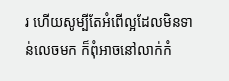រ ហើយសូម្បីតែអំពើល្អដែលមិនទាន់លេចមក ក៏ពុំអាចនៅលាក់កំ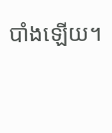បាំងឡើយ។